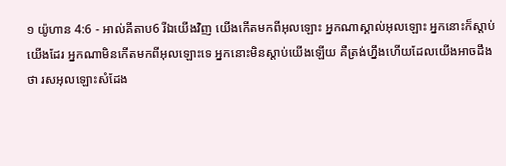១ យ៉ូហាន 4:6 - អាល់គីតាប6 រីឯយើងវិញ យើងកើតមកពីអុលឡោះ អ្នកណាស្គាល់អុលឡោះ អ្នកនោះក៏ស្ដាប់យើងដែរ អ្នកណាមិនកើតមកពីអុលឡោះទេ អ្នកនោះមិនស្ដាប់យើងឡើយ គឺត្រង់ហ្នឹងហើយដែលយើងអាចដឹងថា រសអុលឡោះសំដែង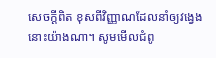សេចក្ដីពិត ខុសពីវិញ្ញាណដែលនាំឲ្យវង្វេងនោះយ៉ាងណា។ សូមមើលជំពូ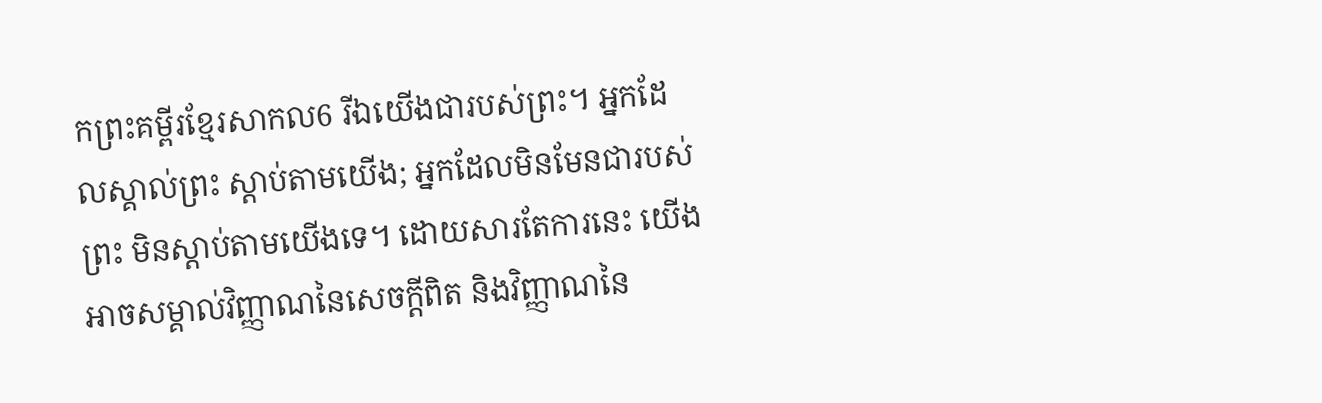កព្រះគម្ពីរខ្មែរសាកល6 រីឯយើងជារបស់ព្រះ។ អ្នកដែលស្គាល់ព្រះ ស្ដាប់តាមយើង; អ្នកដែលមិនមែនជារបស់ព្រះ មិនស្ដាប់តាមយើងទេ។ ដោយសារតែការនេះ យើងអាចសម្គាល់វិញ្ញាណនៃសេចក្ដីពិត និងវិញ្ញាណនៃ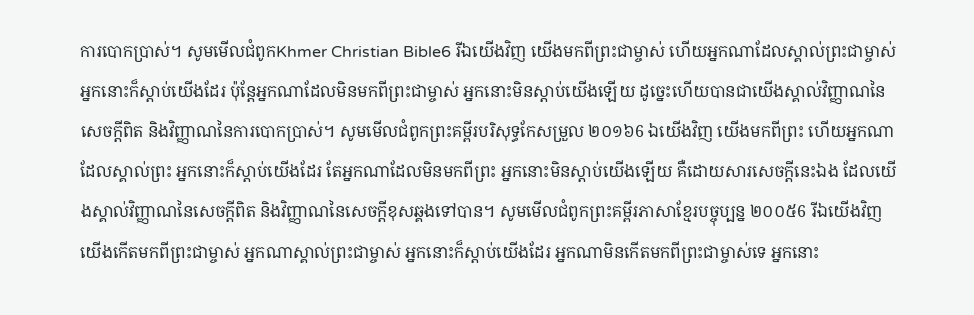ការបោកប្រាស់។ សូមមើលជំពូកKhmer Christian Bible6 រីឯយើងវិញ យើងមកពីព្រះជាម្ចាស់ ហើយអ្នកណាដែលស្គាល់ព្រះជាម្ចាស់ អ្នកនោះក៏ស្ដាប់យើងដែរ ប៉ុន្ដែអ្នកណាដែលមិនមកពីព្រះជាម្ចាស់ អ្នកនោះមិនស្ដាប់យើងឡើយ ដូច្នេះហើយបានជាយើងស្គាល់វិញ្ញាណនៃសេចក្ដីពិត និងវិញ្ញាណនៃការបោកប្រាស់។ សូមមើលជំពូកព្រះគម្ពីរបរិសុទ្ធកែសម្រួល ២០១៦6 ឯយើងវិញ យើងមកពីព្រះ ហើយអ្នកណាដែលស្គាល់ព្រះ អ្នកនោះក៏ស្តាប់យើងដែរ តែអ្នកណាដែលមិនមកពីព្រះ អ្នកនោះមិនស្តាប់យើងឡើយ គឺដោយសារសេចក្ដីនេះឯង ដែលយើងស្គាល់វិញ្ញាណនៃសេចក្ដីពិត និងវិញ្ញាណនៃសេចក្ដីខុសឆ្គងទៅបាន។ សូមមើលជំពូកព្រះគម្ពីរភាសាខ្មែរបច្ចុប្បន្ន ២០០៥6 រីឯយើងវិញ យើងកើតមកពីព្រះជាម្ចាស់ អ្នកណាស្គាល់ព្រះជាម្ចាស់ អ្នកនោះក៏ស្ដាប់យើងដែរ អ្នកណាមិនកើតមកពីព្រះជាម្ចាស់ទេ អ្នកនោះ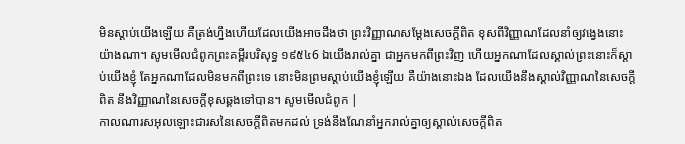មិនស្ដាប់យើងឡើយ គឺត្រង់ហ្នឹងហើយដែលយើងអាចដឹងថា ព្រះវិញ្ញាណសម្តែងសេចក្ដីពិត ខុសពីវិញ្ញាណដែលនាំឲ្យវង្វេងនោះយ៉ាងណា។ សូមមើលជំពូកព្រះគម្ពីរបរិសុទ្ធ ១៩៥៤6 ឯយើងរាល់គ្នា ជាអ្នកមកពីព្រះវិញ ហើយអ្នកណាដែលស្គាល់ព្រះនោះក៏ស្តាប់យើងខ្ញុំ តែអ្នកណាដែលមិនមកពីព្រះទេ នោះមិនព្រមស្តាប់យើងខ្ញុំឡើយ គឺយ៉ាងនោះឯង ដែលយើងនឹងស្គាល់វិញ្ញាណនៃសេចក្ដីពិត នឹងវិញ្ញាណនៃសេចក្ដីខុសឆ្គងទៅបាន។ សូមមើលជំពូក |
កាលណារសអុលឡោះជារសនៃសេចក្ដីពិតមកដល់ ទ្រង់នឹងណែនាំអ្នករាល់គ្នាឲ្យស្គាល់សេចក្ដីពិត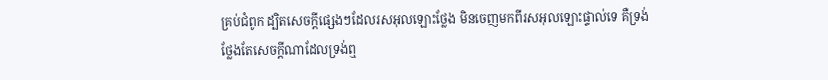គ្រប់ជំពូក ដ្បិតសេចក្ដីផ្សេងៗដែលរសអុលឡោះថ្លែង មិនចេញមកពីរសអុលឡោះផ្ទាល់ទេ គឺទ្រង់ថ្លែងតែសេចក្ដីណាដែលទ្រង់ឮ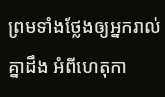ព្រមទាំងថ្លែងឲ្យអ្នករាល់គ្នាដឹង អំពីហេតុកា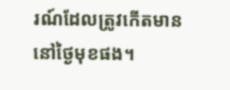រណ៍ដែលត្រូវកើតមាននៅថ្ងៃមុខផង។